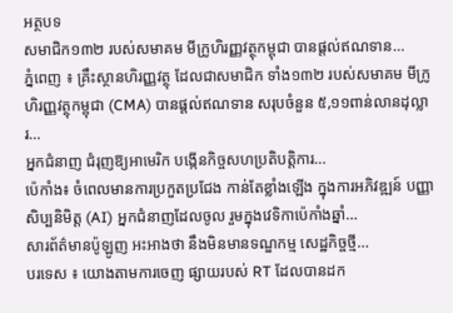អត្ថបទ
សមាជិក១៣២ របស់សមាគម មីក្រូហិរញ្ញវត្ថុកម្ពុជា បានផ្តល់ឥណទាន...
ភ្នំពេញ ៖ គ្រឹះស្ថានហិរញ្ញវត្ថុ ដែលជាសមាជិក ទាំង១៣២ របស់សមាគម មីក្រូហិរញ្ញវត្ថុកម្ពុជា (CMA) បានផ្តល់ឥណទាន សរុបចំនួន ៥,១១ពាន់លានដុល្លារ...
អ្នកជំនាញ ជំរុញឱ្យអាមេរិក បង្កើនកិច្ចសហប្រតិបត្តិការ...
ប៉េកាំង៖ ចំពេលមានការប្រកួតប្រជែង កាន់តែខ្លាំងឡើង ក្នុងការអភិវឌ្ឍន៍ បញ្ញាសិប្បនិមិត្ត (AI) អ្នកជំនាញដែលចូល រួមក្នុងវេទិកាប៉េកាំងឆ្នាំ...
សារព័ត៌មានប៉ូឡូញ អះអាងថា នឹងមិនមានទណ្ឌកម្ម សេដ្ឋកិច្ចថ្មី...
បរទេស ៖ យោងតាមការចេញ ផ្សាយរបស់ RT ដែលបានដក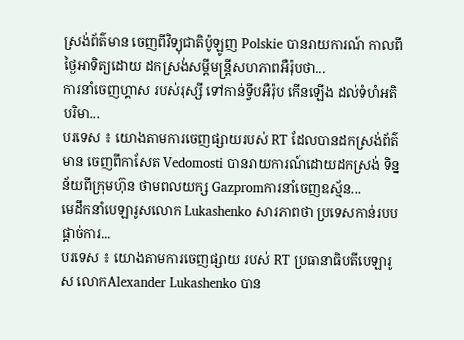ស្រង់ព័ត៌មាន ចេញពីវិទ្យុជាតិប៉ូឡូញ Polskie បានរាយការណ៍ កាលពីថ្ងៃអាទិត្យដោយ ដកស្រង់សម្តីមន្ត្រីសហភាពអឺរ៉ុបថា...
ការនាំចេញហ្គាស របស់រុស្សី ទៅកាន់ទ្វីបអឺរ៉ុប កើនឡើង ដល់ទំហំអតិបរិមា...
បរទេស ៖ យោងតាមការចេញផ្សាយរបស់ RT ដែលបានដកស្រង់ព័ត៌មាន ចេញពីកាសែត Vedomosti បានរាយការណ៍ដោយដកស្រង់ ទិន្នន័យពីក្រុមហ៊ុន ថាមពលយក្ស Gazpromការនាំចេញឧស្ម័ន...
មេដឹកនាំបេឡារូសលោក Lukashenko សារភាពថា ប្រទេសកាន់របបផ្តាច់ការ...
បរទេស ៖ យោងតាមការចេញផ្សាយ របស់ RT ប្រធានាធិបតីបេឡារូស លោកAlexander Lukashenko បាន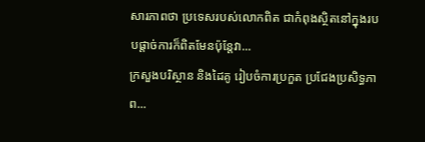សារភាពថា ប្រទេសរបស់លោកពិត ជាកំពុងស្ថិតនៅក្នុងរបបផ្តាច់ការក៏ពិតមែនប៉ុន្តែវា...
ក្រសួងបរិស្ថាន និងដៃគូ រៀបចំការប្រកួត ប្រជែងប្រសិទ្ធភាព...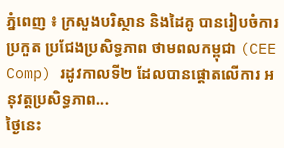ភ្នំពេញ ៖ ក្រសួងបរិស្ថាន និងដៃគូ បានរៀបចំការប្រកួត ប្រជែងប្រសិទ្ធភាព ថាមពលកម្ពុជា (CEE Comp) រដូវកាលទី២ ដែលបានផ្តោតលើការ អនុវត្តប្រសិទ្ធភាព...
ថ្ងៃនេះ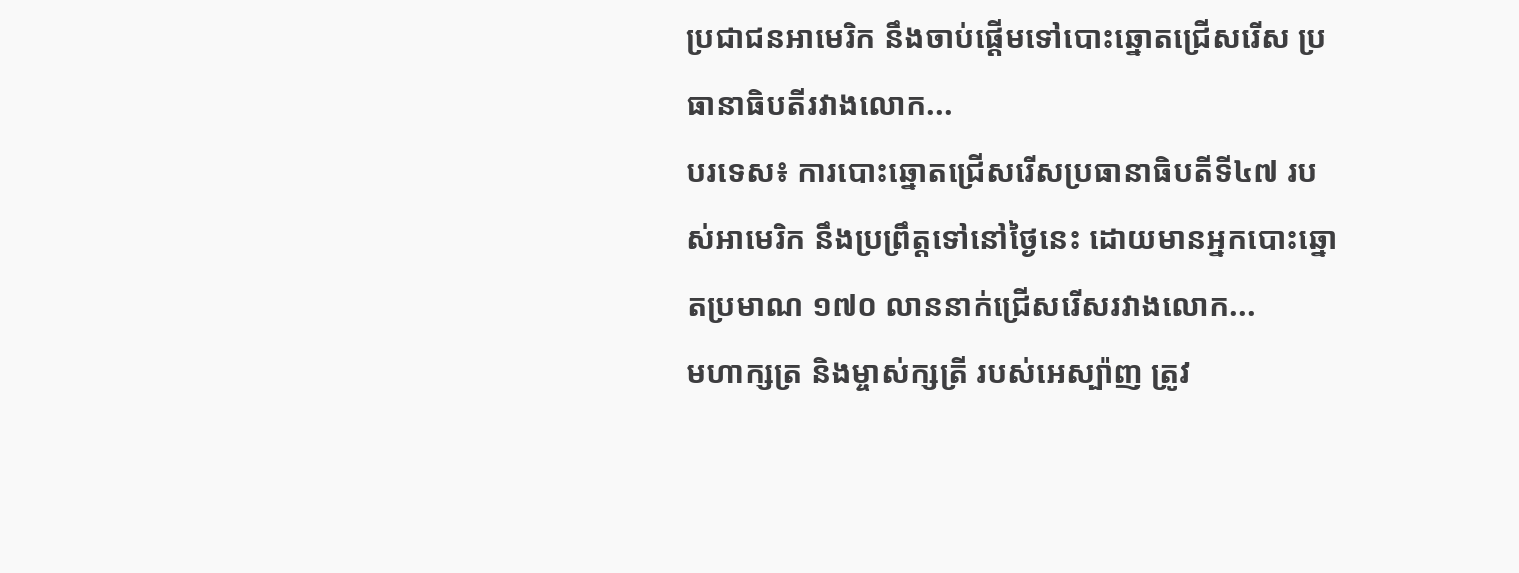ប្រជាជនអាមេរិក នឹងចាប់ផ្តើមទៅបោះឆ្នោតជ្រើសរើស ប្រធានាធិបតីរវាងលោក...
បរទេស៖ ការបោះឆ្នោតជ្រើសរើសប្រធានាធិបតីទី៤៧ របស់អាមេរិក នឹងប្រព្រឹត្តទៅនៅថ្ងៃនេះ ដោយមានអ្នកបោះឆ្នោតប្រមាណ ១៧០ លាននាក់ជ្រើសរើសរវាងលោក...
មហាក្សត្រ និងម្ចាស់ក្សត្រី របស់អេស្ប៉ាញ ត្រូវ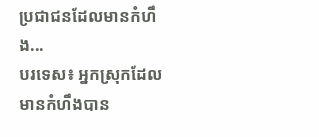ប្រជាជនដែលមានកំហឹង...
បរទេស៖ អ្នកស្រុកដែលមានកំហឹងបាន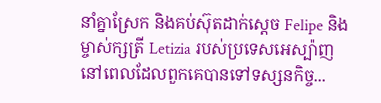នាំគ្នាស្រែក និងគប់ស៊ុតដាក់ស្តេច Felipe និងម្ចាស់ក្សត្រី Letizia របស់ប្រទេសអេស្ប៉ាញ នៅពេលដែលពួកគេបានទៅទស្សនកិច្ច...